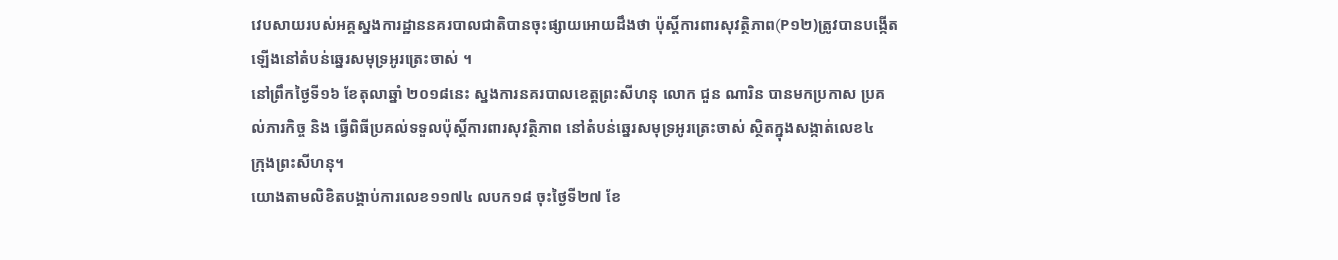វេបសាយរបស់អគ្គស្នងការដ្ឋាននគរបាលជាតិបានចុះផ្សាយអោយដឹងថា ប៉ុស្តិ៍ការពារសុវត្ថិភាព(P១២)ត្រូវបានបង្កើត
ឡើងនៅតំបន់ឆ្នេរសមុទ្រអូរត្រេះចាស់ ។
នៅព្រឹកថ្ងៃទី១៦ ខែតុលាឆ្នាំ ២០១៨នេះ ស្នងការនគរបាលខេត្តព្រះសីហនុ លោក ជួន ណារិន បានមកប្រកាស ប្រគ
ល់ភារកិច្ច និង ធ្វើពិធីប្រគល់ទទួលប៉ុស្តិ៍ការពារសុវត្ថិភាព នៅតំបន់ឆ្នេរសមុទ្រអូរត្រេះចាស់ ស្ថិតក្នុងសង្កាត់លេខ៤
ក្រុងព្រះសីហនុ។
យោងតាមលិខិតបង្គាប់ការលេខ១១៧៤ លបក១៨ ចុះថ្ងៃទី២៧ ខែ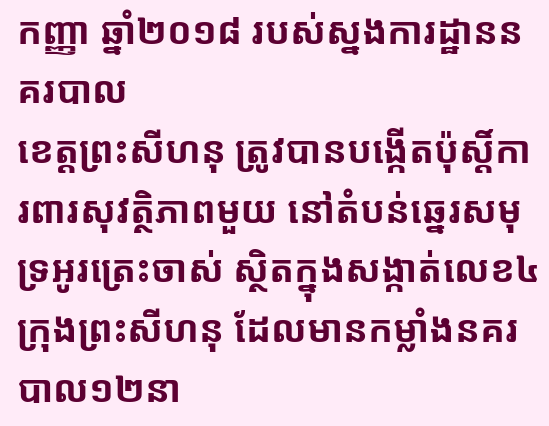កញ្ញា ឆ្នាំ២០១៨ របស់ស្នងការដ្ឋាននគរបាល
ខេត្តព្រះសីហនុ ត្រូវបានបង្កើតប៉ុស្តិ៍ការពារសុវត្ថិភាពមួយ នៅតំបន់ឆ្នេរសមុទ្រអូរត្រេះចាស់ ស្ថិតក្នុងសង្កាត់លេខ៤
ក្រុងព្រះសីហនុ ដែលមានកម្លាំងនគរបាល១២នា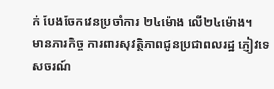ក់ បែងចែកវេនប្រចាំការ ២៤ម៉ោង លើ២៤ម៉ោង។
មានភារកិច្ច ការពារសុវត្ថិភាពជូនប្រជាពលរដ្ឋ ភ្ញៀវទេសចរណ៍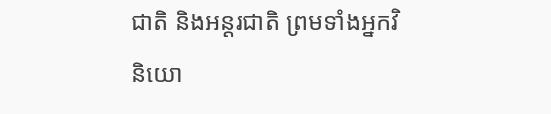ជាតិ និងអន្តរជាតិ ព្រមទាំងអ្នកវិនិយោ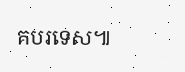គបរទេស៕